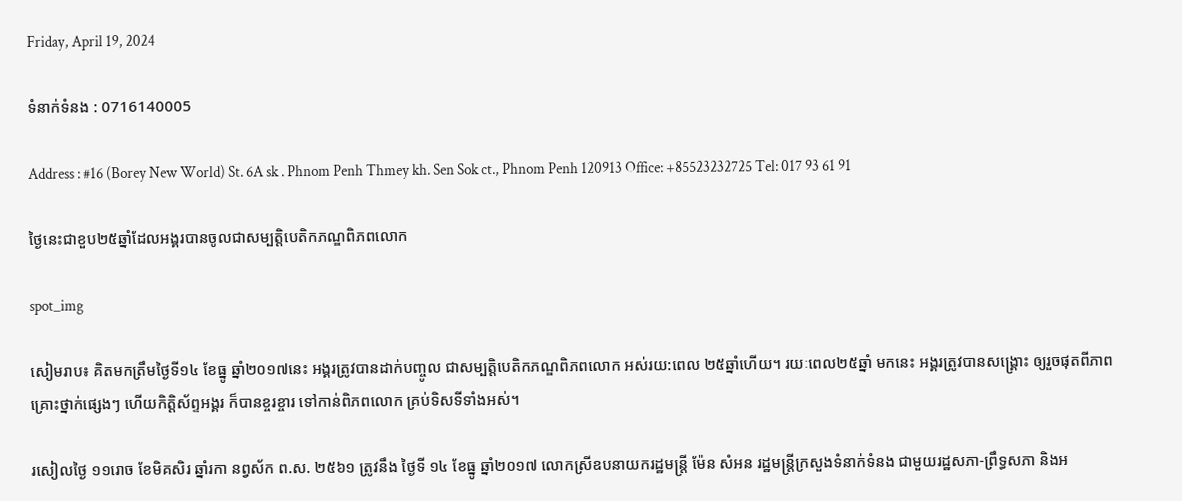Friday, April 19, 2024

ទំនាក់ទំនង : 0716140005

Address : #16 (Borey New World) St. 6A sk . Phnom Penh Thmey kh. Sen Sok ct., Phnom Penh 120913 Office: +85523232725 Tel: 017 93 61 91

ថ្ងៃនេះជាខួប២៥ឆ្នាំដែលអង្គរបានចូលជាសម្បត្តិបេតិកភណ្ឌពិភពលោក

spot_img

សៀមរាប៖ គិតមកត្រឹមថ្ងៃទី១៤ ខែធ្នូ ឆ្នាំ២០១៧នេះ អង្គរត្រូវបានដាក់បញ្ចូល ជាសម្បត្តិបេតិកភណ្ឌពិភពលោក អស់រយ:ពេល ២៥ឆ្នាំហើយ។ រយៈពេល២៥ឆ្នាំ មកនេះ អង្គរត្រូវបានសង្គ្រោះ ឲ្យរួចផុតពីភាពគ្រោះថ្នាក់ផ្សេងៗ ហើយកិត្តិស័ព្ទអង្គរ ក៏បានខ្ចរខ្ចារ ទៅកាន់ពិភពលោក គ្រប់ទិសទីទាំងអស់។

រសៀលថ្ងៃ ១១រោច ខែមិគសិរ ឆ្នាំរកា នព្វស័ក ព.ស. ២៥៦១ ត្រូវនឹង ថ្ងៃទី ១៤ ខែធ្នូ ឆ្នាំ២០១៧ លោកស្រីឧបនាយករដ្ឋមន្ត្រី ម៉ែន សំអន រដ្ឋមន្ត្រីក្រសួងទំនាក់ទំនង ជាមួយរដ្ឋសភា-ព្រឹទ្ធសភា និងអ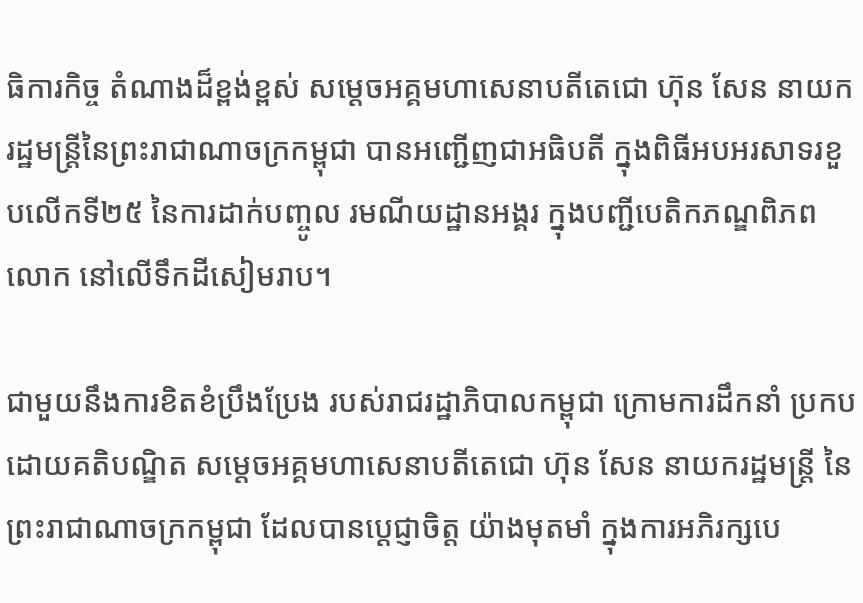ធិការកិច្ច តំណាងដ៏ខ្ពង់ខ្ពស់ សម្តេចអគ្គមហាសេនាបតីតេជោ ហ៊ុន សែន នាយករដ្ឋមន្ត្រីនៃព្រះរាជាណាចក្រកម្ពុជា បានអញ្ជើញជាអធិបតី ក្នុងពិធីអបអរសាទរខួបលើកទី២៥ នៃការដាក់បញ្ចូល រមណីយដ្ឋានអង្គរ ក្នុងបញ្ជីបេតិកភណ្ឌពិភពលោក នៅលើទឹកដីសៀមរាប។

ជាមួយនឹងការខិតខំប្រឹងប្រែង របស់រាជរដ្ឋាភិបាលកម្ពុជា ក្រោមការដឹកនាំ ប្រកបដោយគតិបណ្ឌិត សម្តេចអគ្គមហាសេនាបតីតេជោ ហ៊ុន សែន នាយករដ្ឋមន្ត្រី នៃព្រះរាជាណាចក្រកម្ពុជា ដែលបានប្តេជ្ញាចិត្ត យ៉ាងមុតមាំ ក្នុងការអភិរក្សបេ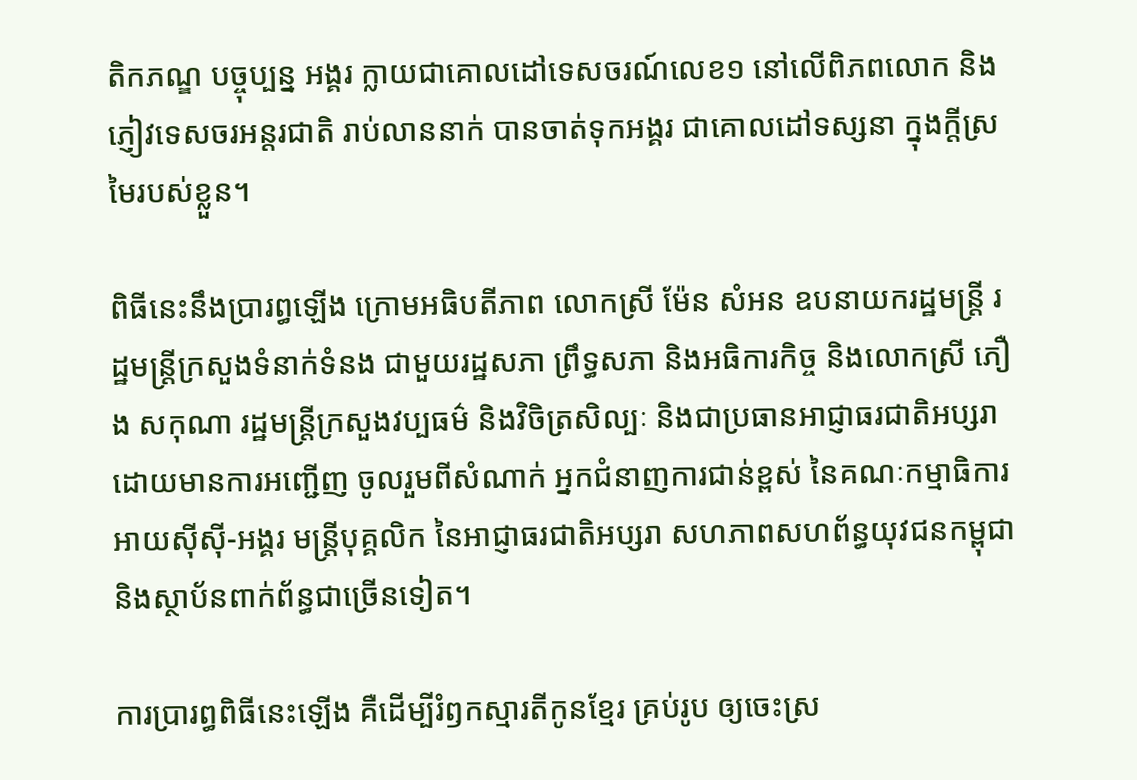តិកភណ្ឌ បច្ចុប្បន្ន អង្គរ ក្លាយជាគោលដៅទេសចរណ៍លេខ១ នៅលើពិភពលោក និងភ្ញៀវទេសចរអន្តរជាតិ រាប់លាននាក់ បានចាត់ទុកអង្គរ ជាគោលដៅទស្សនា ក្នុងក្តីស្រមៃរបស់ខ្លួន។

ពិធីនេះនឹងប្រារព្ធឡើង ក្រោមអធិបតីភាព លោកស្រី ម៉ែន សំអន ឧបនាយករដ្ឋមន្ត្រី រដ្ឋមន្ត្រីក្រសួងទំនាក់ទំនង ជាមួយរដ្ឋសភា ព្រឹទ្ធសភា និងអធិការកិច្ច និងលោកស្រី ភឿង សកុណា រដ្ឋមន្ត្រីក្រសួងវប្បធម៌ និងវិចិត្រសិល្បៈ និងជាប្រធានអាជ្ញាធរជាតិអប្សរា ដោយមានការអញ្ជើញ ចូលរួមពីសំណាក់ អ្នកជំនាញការជាន់ខ្ពស់ នៃគណៈកម្មាធិការអាយស៊ីស៊ី-អង្គរ មន្ត្រីបុគ្គលិក នៃអាជ្ញាធរជាតិអប្សរា សហភាពសហព័ន្ធយុវជនកម្ពុជា និងស្ថាប័នពាក់ព័ន្ធជាច្រើនទៀត។

ការប្រារព្ធពិធីនេះឡើង គឺដើម្បីរំឭកស្មារតីកូនខ្មែរ គ្រប់រូប ឲ្យចេះស្រ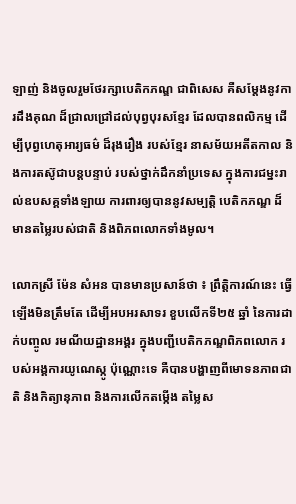ឡាញ់ និងចូលរួមថែរក្សាបេតិកភណ្ឌ ជាពិសេស គឺសម្តែងនូវការដឹងគុណ ដ៏ជ្រាលជ្រៅដល់បុព្វបុរសខ្មែរ ដែលបានពលិកម្ម ដើម្បីបុព្វហេតុអារ្យធម៌ ដ៏រុងរឿង របស់ខ្មែរ នាសម័យអតីតកាល និងការតស៊ូជាបន្តបន្ទាប់ របស់ថ្នាក់ដឹកនាំប្រទេស ក្នុងការជម្នះរាល់ឧបសគ្គទាំងឡាយ ការពារឲ្យបាននូវសម្បត្តិ បេតិកភណ្ឌ ដ៏មានតម្លៃរបស់ជាតិ និងពិភពលោកទាំងមូល។

លោកស្រី ម៉ែន សំអន បានមានប្រសាន៍ថា ៖ ព្រឹត្តិការណ៍នេះ ធ្វើឡើងមិនត្រឹមតែ ដើម្បីអបអរសាទរ ខួបលើកទី២៥ ឆ្នាំ នៃការដាក់បញ្ចូល រមណីយដ្ឋានអង្គរ ក្នុងបញ្ជីបេតិកភណ្ឌពិភពលោក របស់អង្គការយូណេស្កូ ប៉ុណ្ណោះទេ គឺបានបង្ហាញពីមោទនភាពជាតិ និងកិត្យានុភាព និងការលើកតម្កើង តម្លៃស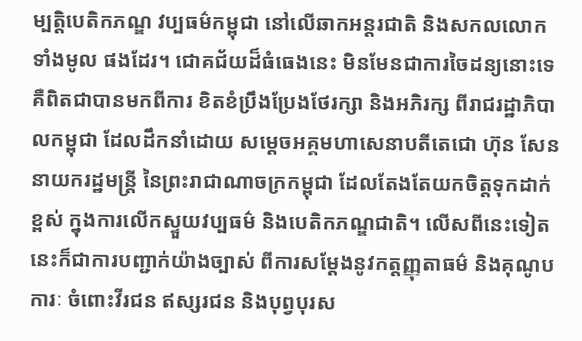ម្បតិ្តបេតិកភណ្ឌ វប្បធម៌កម្ពុជា នៅលើឆាកអន្តរជាតិ និងសកលលោកទាំងមូល ផងដែរ។ ជោគជ័យដ៏ធំធេងនេះ មិនមែនជាការចៃដន្យនោះទេ គឺពិតជាបានមកពីការ ខិតខំប្រឹងប្រែងថែរក្សា និងអភិរក្ស ពីរាជរដ្ឋាភិបាលកម្ពុជា ដែលដឹកនាំដោយ សម្តេចអគ្គមហាសេនាបតីតេជោ ហ៊ុន សែន នាយករដ្ឋមន្រ្តី នៃព្រះរាជាណាចក្រកម្ពុជា ដែលតែងតែយកចិត្តទុកដាក់ខ្ពស់ ក្នុងការលើកស្ទួយវប្បធម៌ និងបេតិកភណ្ឌជាតិ។ លើសពីនេះទៀត នេះក៏ជាការបញ្ជាក់យ៉ាងច្បាស់ ពីការសម្តែងនូវកត្តញ្ញុតាធម៌ និងគុណូបការៈ ចំពោះវីរជន ឥស្សរជន និងបុព្វបុរស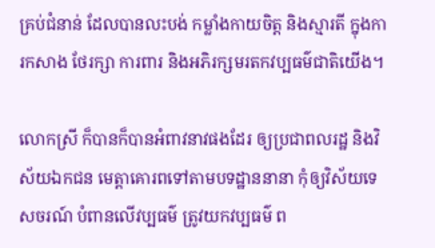គ្រប់ជំនាន់ ដែលបានលះបង់ កម្លាំងកាយចិត្ត និងស្មារតី ក្នុងការកសាង ថែរក្សា ការពារ និងអភិរក្សមរតកវប្បធម៌ជាតិយើង។

លោកស្រី ក៏បានក៏បានអំពាវនាវផងដែរ ឲ្យប្រជាពលរដ្ឋ និងវិស័យឯកជន មេត្តាគោរពទៅតាមបទដ្ឋាននានា កុំឲ្យវិស័យទេសចរណ៍ បំពានលើវប្បធម៌ ត្រូវយកវប្បធម៌ ព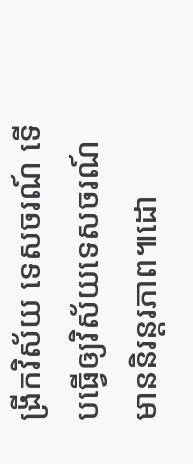ង្រីកវិស័យ ទេសចរណ៍ ទើបធ្វើឲ្យវិស័យទេសចរណ៍មាននិរន្តរភាព៕ដោ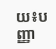យ៖បញ្ញា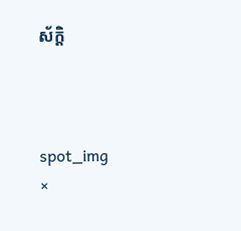ស័ក្តិ



spot_img
×